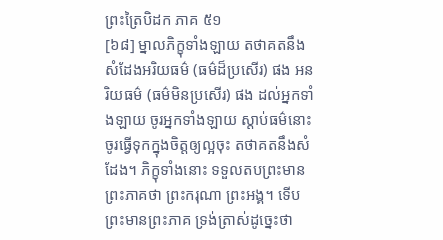ព្រះត្រៃបិដក ភាគ ៥១
[៦៨] ម្នាលភិក្ខុទាំងឡាយ តថាគតនឹងសំដែងអរិយធម៌ (ធម៌ដ៏ប្រសើរ) ផង អនរិយធម៌ (ធម៌មិនប្រសើរ) ផង ដល់អ្នកទាំងឡាយ ចូរអ្នកទាំងឡាយ ស្តាប់ធម៌នោះ ចូរធ្វើទុកក្នុងចិត្តឲ្យល្អចុះ តថាគតនឹងសំដែង។ ភិក្ខុទាំងនោះ ទទួលតបព្រះមានព្រះភាគថា ព្រះករុណា ព្រះអង្គ។ ទើបព្រះមានព្រះភាគ ទ្រង់ត្រាស់ដូច្នេះថា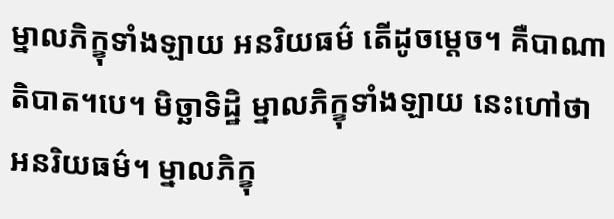ម្នាលភិក្ខុទាំងឡាយ អនរិយធម៌ តើដូចម្តេច។ គឺបាណាតិបាត។បេ។ មិច្ឆាទិដ្ឋិ ម្នាលភិក្ខុទាំងឡាយ នេះហៅថា អនរិយធម៌។ ម្នាលភិក្ខុ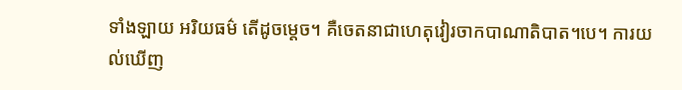ទាំងឡាយ អរិយធម៌ តើដូចម្តេច។ គឺចេតនាជាហេតុវៀរចាកបាណាតិបាត។បេ។ ការយល់ឃើញ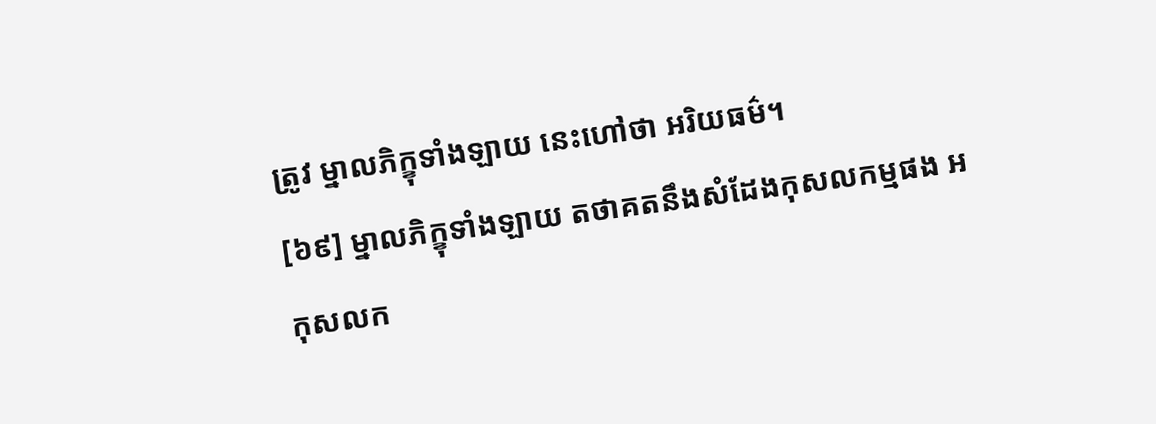ត្រូវ ម្នាលភិក្ខុទាំងឡាយ នេះហៅថា អរិយធម៌។
[៦៩] ម្នាលភិក្ខុទាំងឡាយ តថាគតនឹងសំដែងកុសលកម្មផង អកុសលក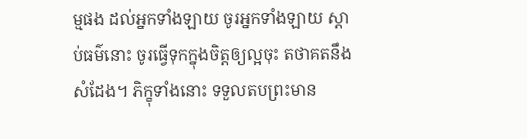ម្មផង ដល់អ្នកទាំងឡាយ ចូរអ្នកទាំងឡាយ ស្តាប់ធម៌នោះ ចូរធ្វើទុកក្នុងចិត្តឲ្យល្អចុះ តថាគតនឹងសំដែង។ ភិក្ខុទាំងនោះ ទទួលតបព្រះមាន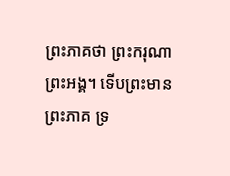ព្រះភាគថា ព្រះករុណា ព្រះអង្គ។ ទើបព្រះមានព្រះភាគ ទ្រ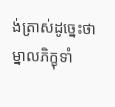ង់ត្រាស់ដូច្នេះថា ម្នាលភិក្ខុទាំ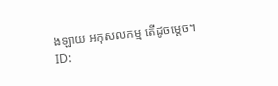ងឡាយ អកុសលកម្ម តើដូចម្តេច។
ID: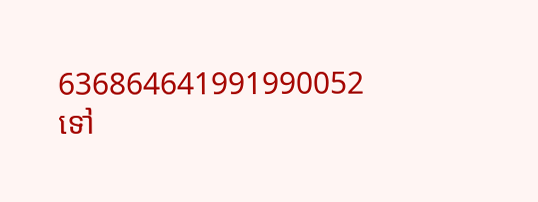636864641991990052
ទៅ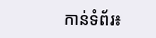កាន់ទំព័រ៖